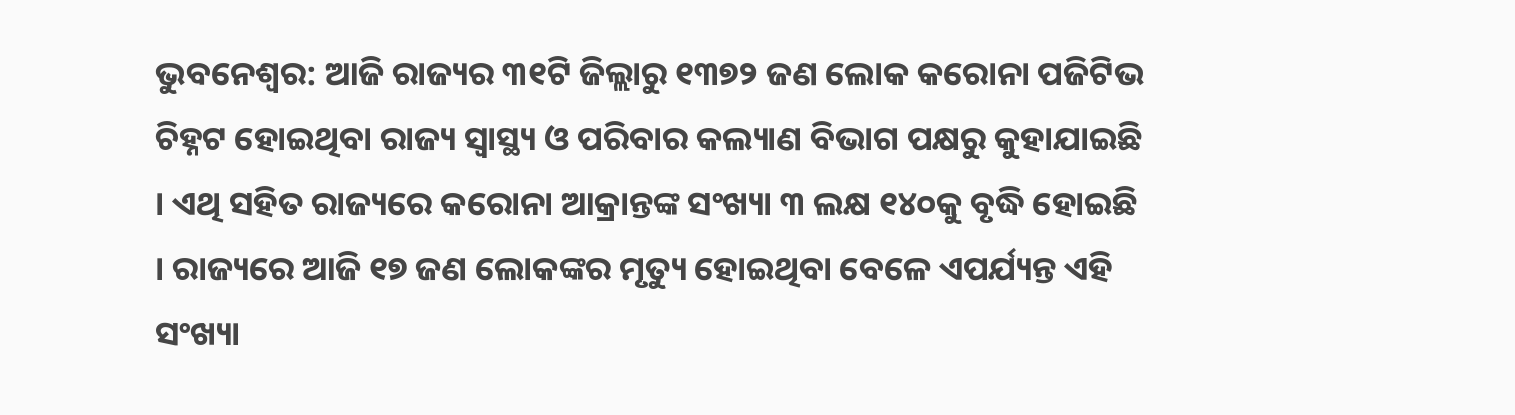ଭୁବନେଶ୍ୱର: ଆଜି ରାଜ୍ୟର ୩୧ଟି ଜିଲ୍ଲାରୁ ୧୩୭୨ ଜଣ ଲୋକ କରୋନା ପଜିଟିଭ ଚିହ୍ନଟ ହୋଇଥିବା ରାଜ୍ୟ ସ୍ୱାସ୍ଥ୍ୟ ଓ ପରିବାର କଲ୍ୟାଣ ବିଭାଗ ପକ୍ଷରୁ କୁହାଯାଇଛି । ଏଥି ସହିତ ରାଜ୍ୟରେ କରୋନା ଆକ୍ରାନ୍ତଙ୍କ ସଂଖ୍ୟା ୩ ଲକ୍ଷ ୧୪୦କୁ ବୃଦ୍ଧି ହୋଇଛି । ରାଜ୍ୟରେ ଆଜି ୧୭ ଜଣ ଲୋକଙ୍କର ମୃତ୍ୟୁ ହୋଇଥିବା ବେଳେ ଏପର୍ଯ୍ୟନ୍ତ ଏହି ସଂଖ୍ୟା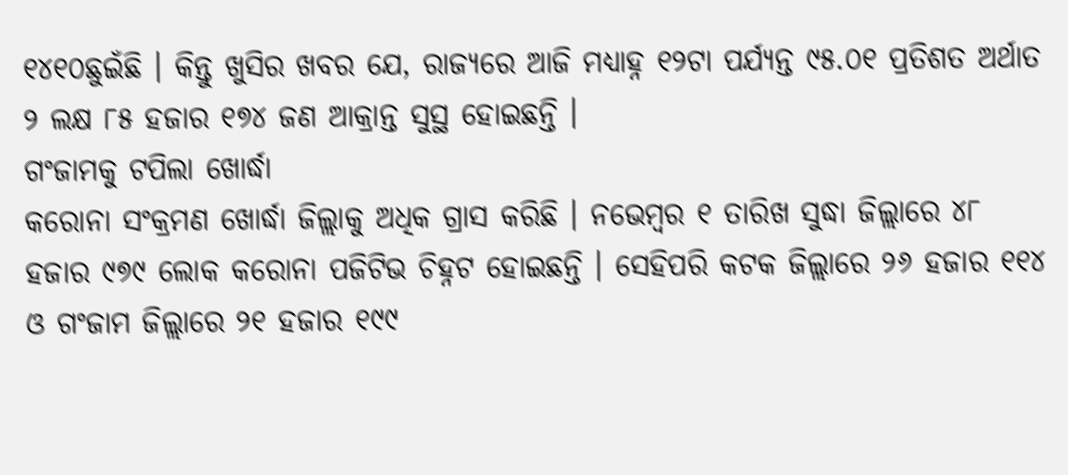୧୪୧୦ଛୁଇଁଛି । କିନ୍ତୁ ଖୁସିର ଖବର ଯେ, ରାଜ୍ୟରେ ଆଜି ମଧ୍ୟାହ୍ନ ୧୨ଟା ପର୍ଯ୍ୟନ୍ତ ୯୫.୦୧ ପ୍ରତିଶତ ଅର୍ଥାତ ୨ ଲକ୍ଷ ୮୫ ହଜାର ୧୭୪ ଜଣ ଆକ୍ରାନ୍ତ ସୁସ୍ଥ ହୋଇଛନ୍ତି ।
ଗଂଜାମକୁ ଟପିଲା ଖୋର୍ଦ୍ଧା
କରୋନା ସଂକ୍ରମଣ ଖୋର୍ଦ୍ଧା ଜିଲ୍ଲାକୁ ଅଧିକ ଗ୍ରାସ କରିଛି । ନଭେମ୍ବର ୧ ତାରିଖ ସୁଦ୍ଧା ଜିଲ୍ଲାରେ ୪୮ ହଜାର ୯୭୯ ଲୋକ କରୋନା ପଜିଟିଭ ଚିହ୍ନଟ ହୋଇଛନ୍ତି । ସେହିପରି କଟକ ଜିଲ୍ଲାରେ ୨୬ ହଜାର ୧୧୪ ଓ ଗଂଜାମ ଜିଲ୍ଲାରେ ୨୧ ହଜାର ୧୯୯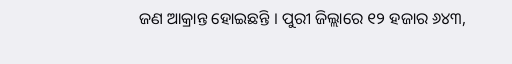ଜଣ ଆକ୍ରାନ୍ତ ହୋଇଛନ୍ତି । ପୁରୀ ଜିଲ୍ଲାରେ ୧୨ ହଜାର ୬୪୩,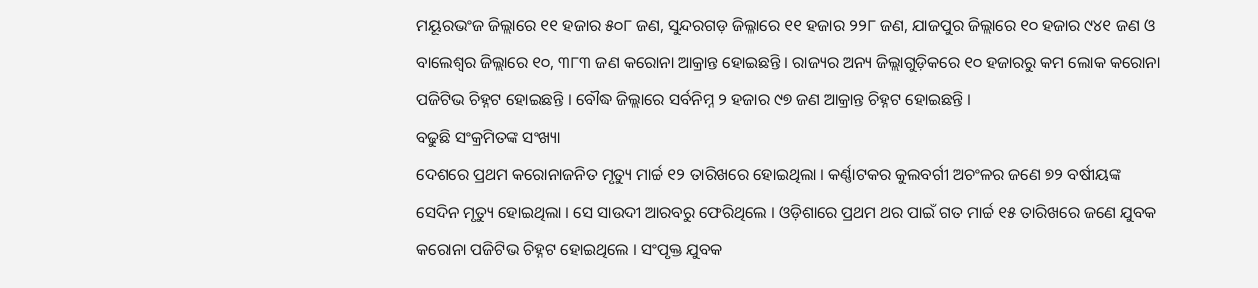ମୟୂରଭଂଜ ଜିଲ୍ଲାରେ ୧୧ ହଜାର ୫୦୮ ଜଣ, ସୁନ୍ଦରଗଡ଼ ଜିଲ୍ଳାରେ ୧୧ ହଜାର ୨୨୮ ଜଣ, ଯାଜପୁର ଜିଲ୍ଲାରେ ୧୦ ହଜାର ୯୪୧ ଜଣ ଓ ବାଲେଶ୍ୱର ଜିଲ୍ଲାରେ ୧୦, ୩୮୩ ଜଣ କରୋନା ଆକ୍ରାନ୍ତ ହୋଇଛନ୍ତି । ରାଜ୍ୟର ଅନ୍ୟ ଜିଲ୍ଲାଗୁଡ଼ିକରେ ୧୦ ହଜାରରୁ କମ ଲୋକ କରୋନା ପଜିଟିଭ ଚିହ୍ନଟ ହୋଇଛନ୍ତି । ବୌଦ୍ଧ ଜିଲ୍ଲାରେ ସର୍ବନିମ୍ନ ୨ ହଜାର ୯୭ ଜଣ ଆକ୍ରାନ୍ତ ଚିହ୍ନଟ ହୋଇଛନ୍ତି ।
ବଢୁଛି ସଂକ୍ରମିତଙ୍କ ସଂଖ୍ୟା
ଦେଶରେ ପ୍ରଥମ କରୋନାଜନିତ ମୃତ୍ୟୁ ମାର୍ଚ୍ଚ ୧୨ ତାରିଖରେ ହୋଇଥିଲା । କର୍ଣ୍ଣାଟକର କୁଲବର୍ଗୀ ଅଚଂଳର ଜଣେ ୭୨ ବର୍ଷୀୟଙ୍କ ସେଦିନ ମୃତ୍ୟୁ ହୋଇଥିଲା । ସେ ସାଉଦୀ ଆରବରୁ ଫେରିଥିଲେ । ଓଡ଼ିଶାରେ ପ୍ରଥମ ଥର ପାଇଁ ଗତ ମାର୍ଚ୍ଚ ୧୫ ତାରିଖରେ ଜଣେ ଯୁବକ କରୋନା ପଜିଟିଭ ଚିହ୍ନଟ ହୋଇଥିଲେ । ସଂପୃକ୍ତ ଯୁବକ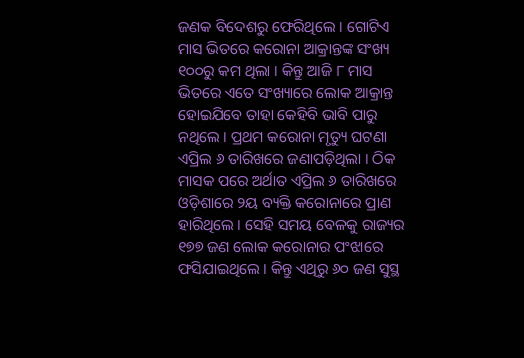ଜଣକ ବିଦେଶରୁ ଫେରିଥିଲେ । ଗୋଟିଏ ମାସ ଭିତରେ କରୋନା ଆକ୍ରାନ୍ତଙ୍କ ସଂଖ୍ୟ ୧୦୦ରୁ କମ ଥିଲା । କିନ୍ତୁ ଆଜି ୮ ମାସ ଭିତରେ ଏତେ ସଂଖ୍ୟାରେ ଲୋକ ଆକ୍ରାନ୍ତ ହୋଇଯିବେ ତାହା କେହିବି ଭାବି ପାରୁ ନଥିଲେ । ପ୍ରଥମ କରୋନା ମୃତ୍ୟୁ ଘଟଣା ଏପ୍ରିଲ ୬ ତାରିଖରେ ଜଣାପଡ଼ିଥିଲା । ଠିକ ମାସକ ପରେ ଅର୍ଥାତ ଏପ୍ରିଲ ୬ ତାରିଖରେ ଓଡ଼ିଶାରେ ୨ୟ ବ୍ୟକ୍ତି କରୋନାରେ ପ୍ରାଣ ହାରିଥିଲେ । ସେହି ସମୟ ବେଳକୁ ରାଜ୍ୟର ୧୭୭ ଜଣ ଲୋକ କରୋନାର ପଂଝାରେ ଫସିଯାଇଥିଲେ । କିନ୍ତୁ ଏଥିରୁ ୬୦ ଜଣ ସୁସ୍ଥ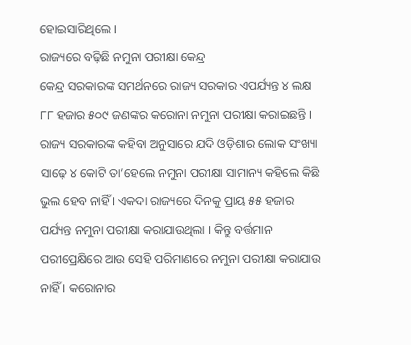ହୋଇସାରିଥିଲେ ।
ରାଜ୍ୟରେ ବଢ଼ିଛି ନମୁନା ପରୀକ୍ଷା କେନ୍ଦ୍ର
କେନ୍ଦ୍ର ସରକାରଙ୍କ ସମର୍ଥନରେ ରାଜ୍ୟ ସରକାର ଏପର୍ଯ୍ୟନ୍ତ ୪ ଲକ୍ଷ ୮୮ ହଜାର ୫୦୯ ଜଣଙ୍କର କରୋନା ନମୁନା ପରୀକ୍ଷା କରାଇଛନ୍ତି । ରାଜ୍ୟ ସରକାରଙ୍କ କହିବା ଅନୁସାରେ ଯଦି ଓଡ଼ିଶାର ଲୋକ ସଂଖ୍ୟା ସାଢ଼େ ୪ କୋଟି ତା’ହେଲେ ନମୁନା ପରୀକ୍ଷା ସାମାନ୍ୟ କହିଲେ କିଛି ଭୁଲ ହେବ ନାହିଁ । ଏକଦା ରାଜ୍ୟରେ ଦିନକୁ ପ୍ରାୟ ୫୫ ହଜାର ପର୍ଯ୍ୟନ୍ତ ନମୁନା ପରୀକ୍ଷା କରାଯାଉଥିଲା । କିନ୍ତୁ ବର୍ତ୍ତମାନ ପରୀପ୍ରେକ୍ଷିରେ ଆଉ ସେହି ପରିମାଣରେ ନମୁନା ପରୀକ୍ଷା କରାଯାଉ ନାହିଁ । କରୋନାର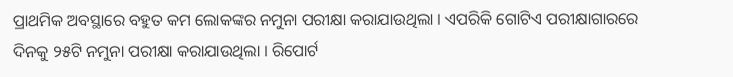ପ୍ରାଥମିକ ଅବସ୍ଥାରେ ବହୁତ କମ ଲୋକଙ୍କର ନମୁନା ପରୀକ୍ଷା କରାଯାଉଥିଲା । ଏପରିକି ଗୋଟିଏ ପରୀକ୍ଷାଗାରରେ ଦିନକୁ ୨୫ଟି ନମୁନା ପରୀକ୍ଷା କରାଯାଉଥିଲା । ରିପୋର୍ଟ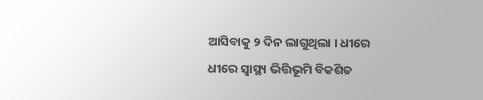ଆସିବାକୁ ୨ ଦିନ ଲାଗୁଥିଲା । ଧୀରେ ଧୀରେ ସ୍ୱାସ୍ଥ୍ୟ ଭିତ୍ତିଭୂମି ବିକଶିତ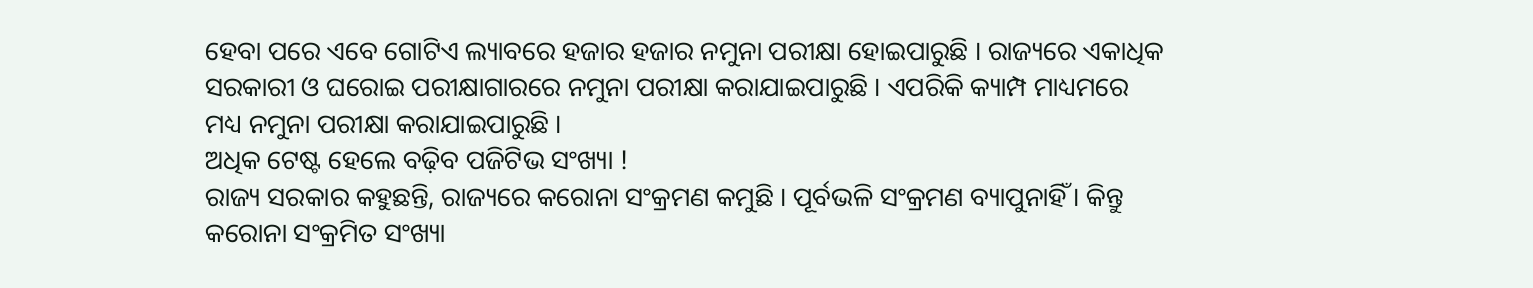ହେବା ପରେ ଏବେ ଗୋଟିଏ ଲ୍ୟାବରେ ହଜାର ହଜାର ନମୁନା ପରୀକ୍ଷା ହୋଇପାରୁଛି । ରାଜ୍ୟରେ ଏକାଧିକ ସରକାରୀ ଓ ଘରୋଇ ପରୀକ୍ଷାଗାରରେ ନମୁନା ପରୀକ୍ଷା କରାଯାଇପାରୁଛି । ଏପରିକି କ୍ୟାମ୍ପ ମାଧ୍ୟମରେ ମଧ୍ୟ ନମୁନା ପରୀକ୍ଷା କରାଯାଇପାରୁଛି ।
ଅଧିକ ଟେଷ୍ଟ ହେଲେ ବଢ଼ିବ ପଜିଟିଭ ସଂଖ୍ୟା !
ରାଜ୍ୟ ସରକାର କହୁଛନ୍ତି, ରାଜ୍ୟରେ କରୋନା ସଂକ୍ରମଣ କମୁଛି । ପୂର୍ବଭଳି ସଂକ୍ରମଣ ବ୍ୟାପୁନାହିଁ । କିନ୍ତୁ କରୋନା ସଂକ୍ରମିତ ସଂଖ୍ୟା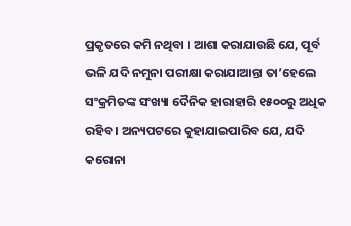ପ୍ରକୃତରେ କମି ନଥିବା । ଆଶା କରାଯାଉଛି ଯେ, ପୂର୍ବ ଭଳି ଯଦି ନମୁନା ପରୀକ୍ଷା କରାଯାଆନ୍ତା ତା’ହେଲେ ସଂକ୍ରମିତଙ୍କ ସଂଖ୍ୟା ଦୈନିକ ହାରାହାରି ୧୫୦୦ରୁ ଅଧିକ ରହିବ । ଅନ୍ୟପଟରେ କୁହାଯାଇପାରିବ ଯେ, ଯଦି କରୋନା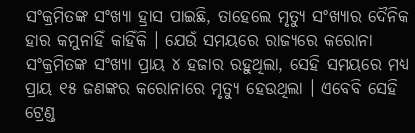ସଂକ୍ରମିତଙ୍କ ସଂଖ୍ୟା ହ୍ରାସ ପାଇଛି, ତାହେଲେ ମୃତ୍ୟୁ ସଂଖ୍ୟାର ଦୈନିକ ହାର କମୁନାହିଁ କାହିଁକି । ଯେଉଁ ସମୟରେ ରାଜ୍ୟରେ କରୋନା ସଂକ୍ରମିତଙ୍କ ସଂଖ୍ୟା ପ୍ରାୟ ୪ ହଜାର ରହୁଥିଲା, ସେହି ସମୟରେ ମଧ୍ୟ ପ୍ରାୟ ୧୫ ଜଣଙ୍କର କରୋନାରେ ମୃତ୍ୟୁ ହେଉଥିଲା । ଏବେବି ସେହି ଟ୍ରେଣ୍ଡ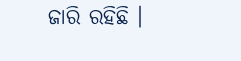ଜାରି ରହିଛି ।